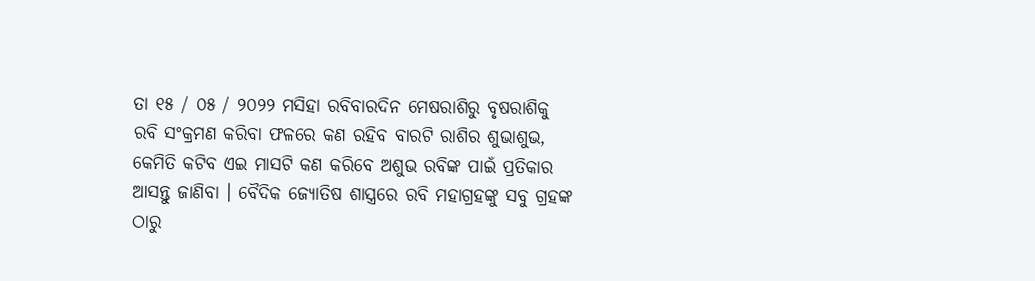ତା ୧୫ / ୦୫ / ୨୦୨୨ ମସିହା ରବିବାରଦିନ ମେଷରାଶିରୁ ବୃଷରାଶିକୁ ରବି ସଂକ୍ରମଣ କରିବା ଫଳରେ କଣ ରହିବ ବାରଟି ରାଶିର ଶୁଭାଶୁଭ, କେମିତି କଟିବ ଏଇ ମାସଟି କଣ କରିବେ ଅଶୁଭ ରବିଙ୍କ ପାଇଁ ପ୍ରତିକାର ଆସନ୍ତୁ ଜାଣିବା । ବୈଦିକ ଜ୍ୟୋତିଷ ଶାସ୍ତ୍ରରେ ରବି ମହାଗ୍ରହଙ୍କୁ ସବୁ ଗ୍ରହଙ୍କ ଠାରୁ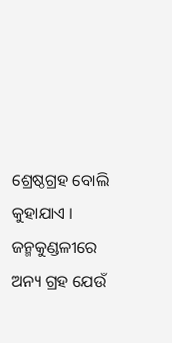ଶ୍ରେଷ୍ଠଗ୍ରହ ବୋଲି କୁହାଯାଏ । ଜନ୍ମକୁଣ୍ଡଳୀରେ ଅନ୍ୟ ଗ୍ରହ ଯେଉଁ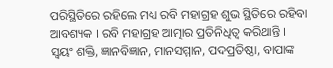ପରିସ୍ଥିତିରେ ରହିଲେ ମଧ୍ୟ ରବି ମହାଗ୍ରହ ଶୁଭ ସ୍ଥିତିରେ ରହିବା ଆବଶ୍ୟକ । ରବି ମହାଗ୍ରହ ଆତ୍ମାର ପ୍ରତିନିଧିତ୍ୱ କରିଥାନ୍ତି ।
ସ୍ୱୟଂ ଶକ୍ତି, ଜ୍ଞାନବିଜ୍ଞାନ, ମାନସମ୍ମାନ, ପଦପ୍ରତିଷ୍ଠା, ବାପାଙ୍କ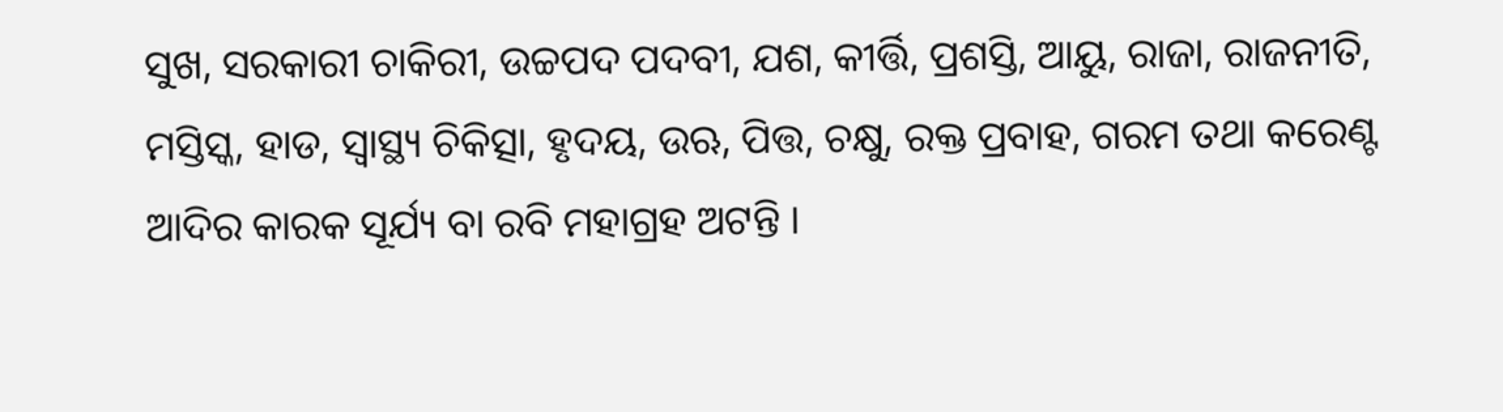ସୁଖ, ସରକାରୀ ଚାକିରୀ, ଉଚ୍ଚପଦ ପଦବୀ, ଯଶ, କୀର୍ତ୍ତି, ପ୍ରଶସ୍ତି, ଆୟୁ, ରାଜା, ରାଜନୀତି, ମସ୍ତିସ୍କ, ହାଡ, ସ୍ୱାସ୍ଥ୍ୟ ଚିକିତ୍ସା, ହୃଦୟ, ଉଋ, ପିତ୍ତ, ଚକ୍ଷୁ, ରକ୍ତ ପ୍ରବାହ, ଗରମ ତଥା କରେଣ୍ଟ ଆଦିର କାରକ ସୂର୍ଯ୍ୟ ବା ରବି ମହାଗ୍ରହ ଅଟନ୍ତି ।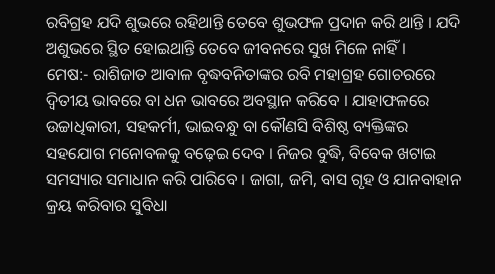ରବିଗ୍ରହ ଯଦି ଶୁଭରେ ରହିଥାନ୍ତି ତେବେ ଶୁଭଫଳ ପ୍ରଦାନ କରି ଥାନ୍ତି । ଯଦି ଅଶୁଭରେ ସ୍ଥିତ ହୋଇଥାନ୍ତି ତେବେ ଜୀବନରେ ସୁଖ ମିଳେ ନାହିଁ ।
ମେଷ:- ରାଶିଜାତ ଆବାଳ ବୃଦ୍ଧବନିତାଙ୍କର ରବି ମହାଗ୍ରହ ଗୋଚରରେ ଦ୍ଵିତୀୟ ଭାବରେ ବା ଧନ ଭାବରେ ଅବସ୍ଥାନ କରିବେ । ଯାହାଫଳରେ ଉଚ୍ଚାଧିକାରୀ, ସହକର୍ମୀ, ଭାଇବନ୍ଧୁ ବା କୌଣସି ବିଶିଷ୍ଠ ବ୍ୟକ୍ତିଙ୍କର ସହଯୋଗ ମନୋବଳକୁ ବଢ଼େଇ ଦେବ । ନିଜର ବୁଦ୍ଧି, ବିବେକ ଖଟାଇ ସମସ୍ୟାର ସମାଧାନ କରି ପାରିବେ । ଜାଗା, ଜମି, ବାସ ଗୃହ ଓ ଯାନବାହାନ କ୍ରୟ କରିବାର ସୁବିଧା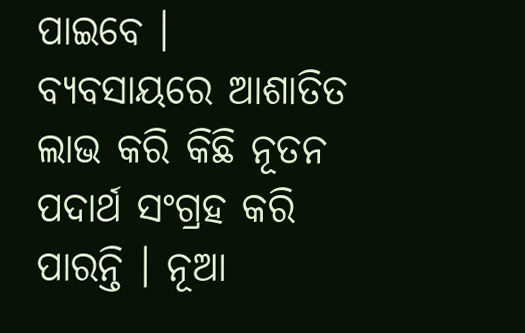ପାଇବେ । ବ୍ୟବସାୟରେ ଆଶାତିତ ଲାଭ କରି କିଛି ନୂତନ ପଦାର୍ଥ ସଂଗ୍ରହ କରି ପାରନ୍ତି । ନୂଆ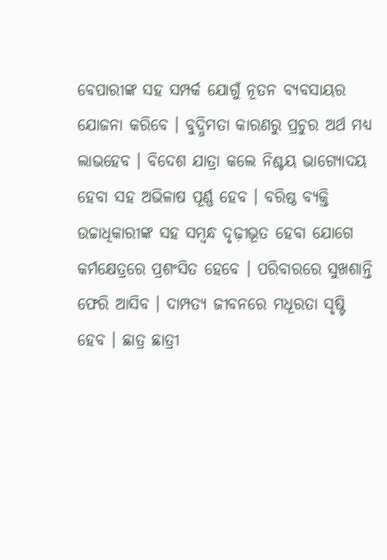ବେପାରୀଙ୍କ ସହ ସମ୍ପର୍କ ଯୋଗୁଁ ନୂତନ ବ୍ୟବସାୟର ଯୋଜନା କରିବେ । ବୁଦ୍ଧିମତା କାରଣରୁ ପ୍ରଚୁର ଅର୍ଥ ମଧ୍ୟ ଲାଭହେବ । ବିଦେଶ ଯାତ୍ରା କଲେ ନିଶ୍ଚୟ ଭାଗ୍ୟୋଦୟ ହେବା ସହ ଅଭିଳାଷ ପୂର୍ଣ୍ଣ ହେବ । ବରିଷ୍ଠ ବ୍ୟକ୍ତି ଉଚ୍ଚାଧିକାରୀଙ୍କ ସହ ସମ୍ବନ୍ଧ ଦୃଢ଼ୀଭୂତ ହେବା ଯୋଗେ କର୍ମକ୍ଷେତ୍ରରେ ପ୍ରଶଂସିତ ହେବେ । ପରିବାରରେ ସୁଖଶାନ୍ତି ଫେରି ଆସିବ । ଦାମ୍ପତ୍ୟ ଜୀବନରେ ମଧୂରତା ସୃଷ୍ଟି ହେବ । ଛାତ୍ର ଛାତ୍ରୀ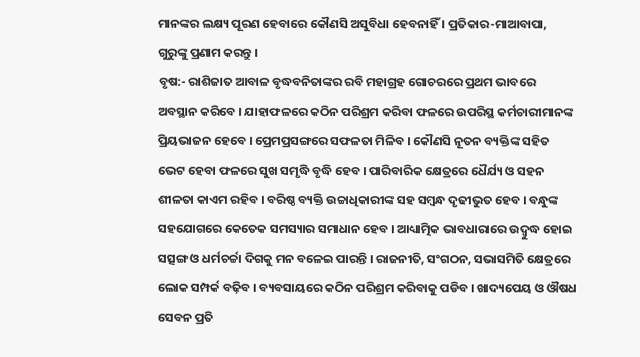ମାନଙ୍କର ଲକ୍ଷ୍ୟ ପୂରଣ ହେବାରେ କୌଣସି ଅସୁବିଧା ହେବନାହିଁ । ପ୍ରତିକାର-ମାଆବାପା, ଗୁରୁଙ୍କୁ ପ୍ରଣାମ କରନ୍ତୁ ।
ବୃଷ:- ରାଶିଜାତ ଆବାଳ ବୃଦ୍ଧବନିତାଙ୍କର ରବି ମହାଗ୍ରହ ଗୋଚରରେ ପ୍ରଥମ ଭାବରେ ଅବସ୍ଥାନ କରିବେ । ଯାହାଫଳରେ କଠିନ ପରିଶ୍ରମ କରିବା ଫଳରେ ଉପରିସ୍ଥ କର୍ମଚାରୀମାନଙ୍କ ପ୍ରିୟଭାଜନ ହେବେ । ପ୍ରେମପ୍ରସଙ୍ଗରେ ସଫଳତା ମିଳିବ । କୌଣସି ନୂତନ ବ୍ୟକ୍ତିଙ୍କ ସହିତ ଭେଟ ହେବା ଫଳରେ ସୁଖ ସମୃଦ୍ଧି ବୃଦ୍ଧି ହେବ । ପାରିବାରିକ କ୍ଷେତ୍ରରେ ଧୈର୍ଯ୍ୟ ଓ ସହନ ଶୀଳତା କାଏମ ରହିବ । ବରିଷ୍ଠ ବ୍ୟକ୍ତି ଉଚ୍ଚାଧିକାରୀଙ୍କ ସହ ସମ୍ବନ୍ଧ ଦୃଢୀଭୁତ ହେବ । ବନ୍ଧୁଙ୍କ ସହଯୋଗରେ କେତେକ ସମସ୍ୟାର ସମାଧାନ ହେବ । ଆଧ୍ୟାତ୍ମିକ ଭାବଧାରାରେ ଉଦ୍ବୁଦ୍ଧ ହୋଇ ସତ୍ସଙ୍ଗ ଓ ଧର୍ମଚର୍ଚ୍ଚା ଦିଗକୁ ମନ ବଳେଇ ପାରନ୍ତି । ରାଜନୀତି, ସଂଗଠନ, ସଭାସମିତି କ୍ଷେତ୍ରରେ ଲୋକ ସମ୍ପର୍କ ବଢ଼ିବ । ବ୍ୟବସାୟରେ କଠିନ ପରିଶ୍ରମ କରିବାକୁ ପଡିବ । ଖାଦ୍ୟପେୟ ଓ ଔଷଧ ସେବନ ପ୍ରତି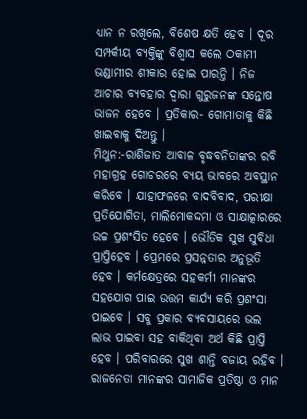ଧ୍ୟାନ ନ ରଖିଲେ, ବିଶେଷ କ୍ଷତି ହେବ । ଦୂର ସମ୍ପର୍କୀୟ ବ୍ୟକ୍ତିଙ୍କୁ ବିଶ୍ୱାସ କଲେ ଠକାମୀ ଭଣ୍ଡାମୀର ଶୀକାର ହୋଇ ପାରନ୍ତି । ନିଜ ଆଚାର ବ୍ୟବହାର ଦ୍ଵାରା ଗୁରୁଜନଙ୍କ ସନ୍ତୋଷ ଭାଜନ ହେବେ । ପ୍ରତିକାର- ଗୋମାତାକୁ କିଛି ଖାଇବାକୁ ଦିଅନ୍ତୁ ।
ମିଥୁନ:-ରାଶିଜାତ ଆବାଳ ବୃଦ୍ଧବନିତାଙ୍କର ରବି ମହାଗ୍ରହ ଗୋଚରରେ ବ୍ୟୟ ଭାବରେ ଅବସ୍ଥାନ କରିବେ । ଯାହାଫଳରେ ବାଦବିବାଦ, ପରୀକ୍ଷା ପ୍ରତିଯୋଗିତା, ମାଲିମୋକଦ୍ଦମା ଓ ସାକ୍ଷାତ୍କାରରେ ଉଚ୍ଚ ପ୍ରଶଂସିତ ହେବେ । ଭୌତିକ ସୁଖ ସୁବିଧା ପ୍ରାପ୍ତିହେବ । ପ୍ରେମରେ ପ୍ରସନ୍ନତାର ଅନୁଭୂତି ହେବ । କର୍ମକ୍ଷେତ୍ରରେ ସହକର୍ମୀ ମାନଙ୍କର ସହଯୋଗ ପାଇ ଉତ୍ତମ କାର୍ଯ୍ୟ କରି ପ୍ରଶଂସା ପାଇବେ । ସବୁ ପ୍ରକାର ବ୍ୟବସାୟରେ ଭଲ ଲାଭ ପାଇବା ସହ ବାକିଥିବା ଅର୍ଥ କିଛି ପ୍ରାପ୍ତି ହେବ । ପରିବାରରେ ସୁଖ ଶାନ୍ତି ବଜାୟ ରହିବ । ରାଜନେତା ମାନଙ୍କର ସାମାଜିକ ପ୍ରତିଷ୍ଠା ଓ ମାନ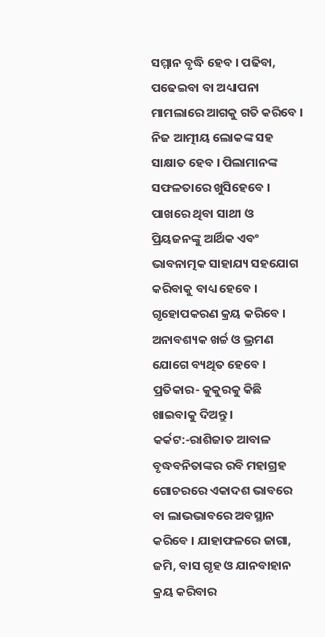ସମ୍ମାନ ବୃଦ୍ଧି ହେବ । ପଢିବା, ପଢେଇବା ବା ଅଧ୍ୟାପନା ମାମଲାରେ ଆଗକୁ ଗତି କରିବେ । ନିଜ ଆତ୍ମୀୟ ଲୋକଙ୍କ ସହ ସାକ୍ଷାତ ହେବ । ପିଲାମାନଙ୍କ ସଫଳତାରେ ଖୁସିହେବେ । ପାଖରେ ଥିବା ସାଥୀ ଓ ପ୍ରିୟଜନଙ୍କୁ ଆର୍ଥିକ ଏବଂ ଭାବନାତ୍ମକ ସାହାଯ୍ୟ ସହଯୋଗ କରିବାକୁ ବାଧ୍ୟ ହେବେ । ଗୃହୋପକରଣ କ୍ରୟ କରିବେ । ଅନାବଶ୍ୟକ ଖର୍ଚ୍ଚ ଓ ଭ୍ରମଣ ଯୋଗେ ବ୍ୟଥିତ ହେବେ । ପ୍ରତିକାର- କୁକୁରକୁ କିଛି ଖାଇବାକୁ ଦିଅନ୍ତୁ ।
କର୍କଟ:-ରାଶିଜାତ ଆବାଳ ବୃଦ୍ଧବନିତାଙ୍କର ରବି ମହାଗ୍ରହ ଗୋଚରରେ ଏକାଦଶ ଭାବରେ ବା ଲାଭଭାବରେ ଅବସ୍ଥାନ କରିବେ । ଯାହାଫଳରେ ଜାଗା, ଜମି, ବାସ ଗୃହ ଓ ଯାନବାହାନ କ୍ରୟ କରିବାର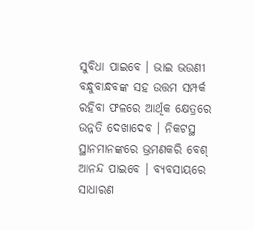ସୁବିଧା ପାଇବେ । ଭାଇ ଭଉଣୀ ବନ୍ଧୁବାନ୍ଧବଙ୍କ ସହ ଉତ୍ତମ ସମ୍ପର୍କ ରହିବା ଫଳରେ ଆର୍ଥିକ କ୍ଷେତ୍ରରେ ଉନ୍ନତି ଦେଖାଦେବ । ନିକଟସ୍ଥ ସ୍ଥାନମାନଙ୍କରେ ଭ୍ରମଣକରି ବେଶ୍ ଆନନ୍ଦ ପାଇବେ । ବ୍ୟବସାୟରେ ସାଧାରଣ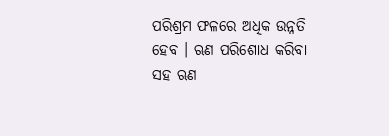ପରିଶ୍ରମ ଫଳରେ ଅଧିକ ଉନ୍ନତି ହେବ । ଋଣ ପରିଶୋଧ କରିବା ସହ ଋଣ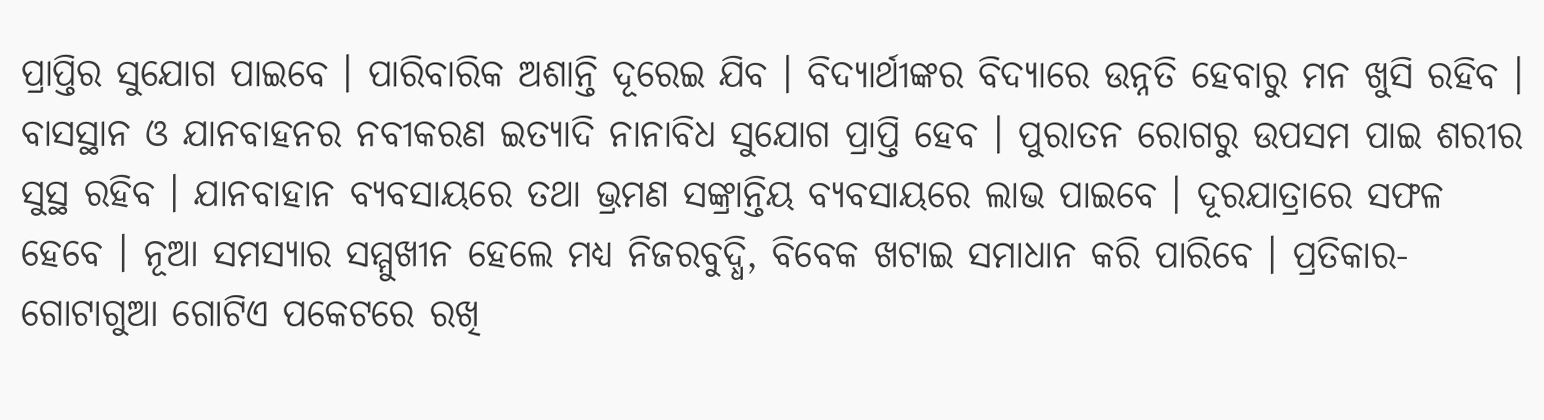ପ୍ରାପ୍ତିର ସୁଯୋଗ ପାଇବେ । ପାରିବାରିକ ଅଶାନ୍ତି ଦୂରେଇ ଯିବ । ବିଦ୍ୟାର୍ଥୀଙ୍କର ବିଦ୍ୟାରେ ଉନ୍ନତି ହେବାରୁ ମନ ଖୁସି ରହିବ । ବାସସ୍ଥାନ ଓ ଯାନବାହନର ନବୀକରଣ ଇତ୍ୟାଦି ନାନାବିଧ ସୁଯୋଗ ପ୍ରାପ୍ତି ହେବ । ପୁରାତନ ରୋଗରୁ ଉପସମ ପାଇ ଶରୀର ସୁସ୍ଥ ରହିବ । ଯାନବାହାନ ବ୍ୟବସାୟରେ ତଥା ଭ୍ରମଣ ସଙ୍କ୍ରାନ୍ତିୟ ବ୍ୟବସାୟରେ ଲାଭ ପାଇବେ । ଦୂରଯାତ୍ରାରେ ସଫଳ ହେବେ । ନୂଆ ସମସ୍ୟାର ସମ୍ମୁଖୀନ ହେଲେ ମଧ୍ୟ ନିଜରବୁଦ୍ଧି, ବିବେକ ଖଟାଇ ସମାଧାନ କରି ପାରିବେ । ପ୍ରତିକାର- ଗୋଟାଗୁଆ ଗୋଟିଏ ପକେଟରେ ରଖି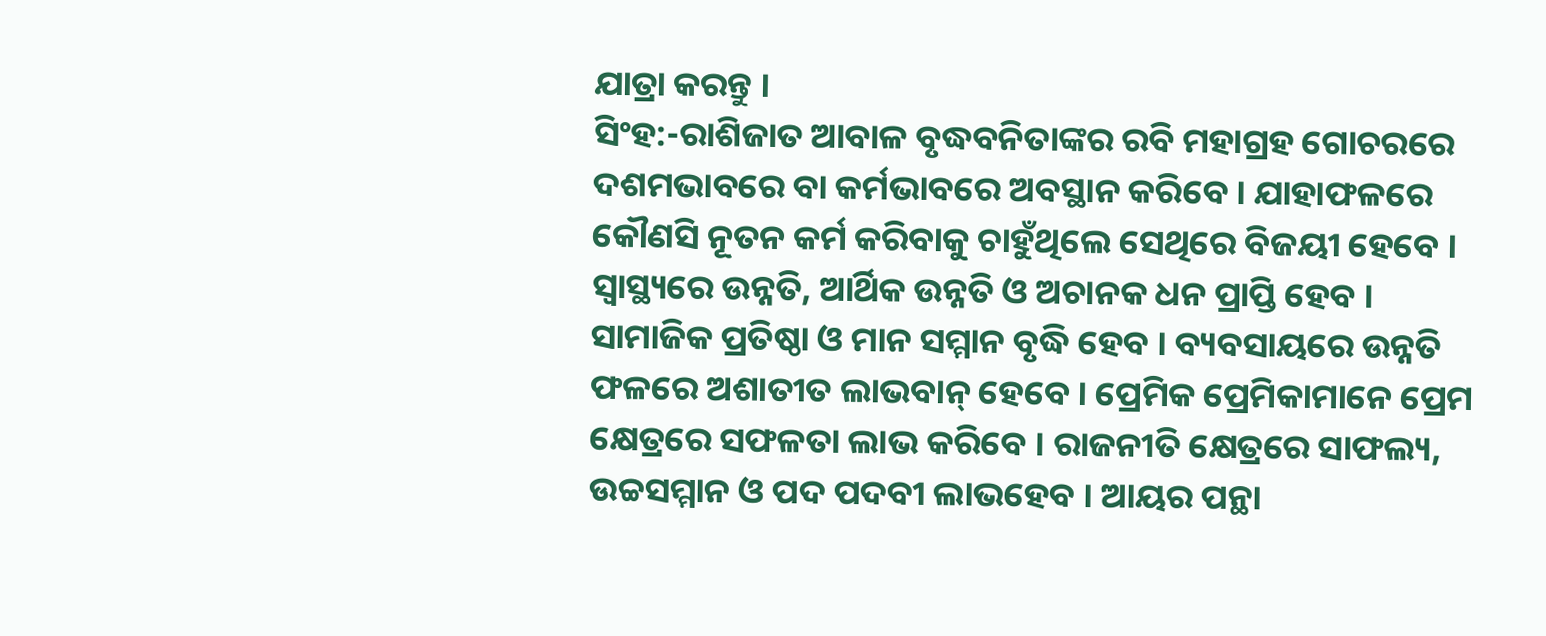ଯାତ୍ରା କରନ୍ତୁ ।
ସିଂହ:-ରାଶିଜାତ ଆବାଳ ବୃଦ୍ଧବନିତାଙ୍କର ରବି ମହାଗ୍ରହ ଗୋଚରରେ ଦଶମଭାବରେ ବା କର୍ମଭାବରେ ଅବସ୍ଥାନ କରିବେ । ଯାହାଫଳରେ କୌଣସି ନୂତନ କର୍ମ କରିବାକୁ ଚାହୁଁଥିଲେ ସେଥିରେ ବିଜୟୀ ହେବେ । ସ୍ୱାସ୍ଥ୍ୟରେ ଉନ୍ନତି, ଆର୍ଥିକ ଉନ୍ନତି ଓ ଅଚାନକ ଧନ ପ୍ରାପ୍ତି ହେବ । ସାମାଜିକ ପ୍ରତିଷ୍ଠା ଓ ମାନ ସମ୍ମାନ ବୃଦ୍ଧି ହେବ । ବ୍ୟବସାୟରେ ଉନ୍ନତି ଫଳରେ ଅଶାତୀତ ଲାଭବାନ୍ ହେବେ । ପ୍ରେମିକ ପ୍ରେମିକାମାନେ ପ୍ରେମ କ୍ଷେତ୍ରରେ ସଫଳତା ଲାଭ କରିବେ । ରାଜନୀତି କ୍ଷେତ୍ରରେ ସାଫଲ୍ୟ, ଉଚ୍ଚସମ୍ମାନ ଓ ପଦ ପଦବୀ ଲାଭହେବ । ଆୟର ପନ୍ଥା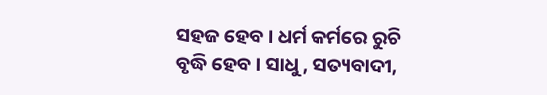ସହଜ ହେବ । ଧର୍ମ କର୍ମରେ ରୁଚି ବୃଦ୍ଧି ହେବ । ସାଧୁ, ସତ୍ୟବାଦୀ,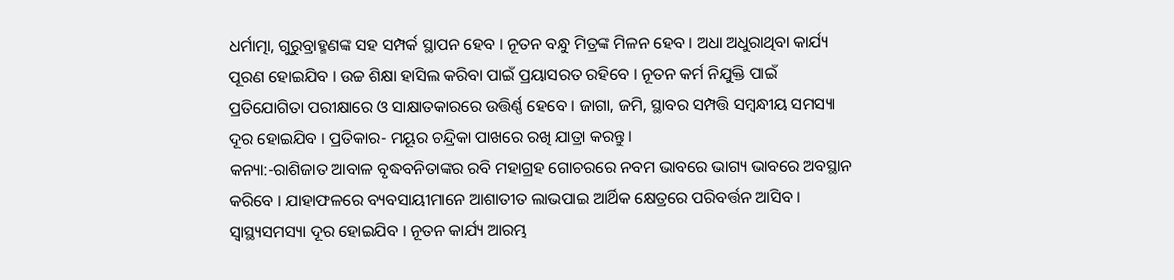ଧର୍ମାତ୍ମା, ଗୁରୁବ୍ରାହ୍ମଣଙ୍କ ସହ ସମ୍ପର୍କ ସ୍ଥାପନ ହେବ । ନୂତନ ବନ୍ଧୁ ମିତ୍ରଙ୍କ ମିଳନ ହେବ । ଅଧା ଅଧୁରାଥିବା କାର୍ଯ୍ୟ ପୂରଣ ହୋଇଯିବ । ଉଚ୍ଚ ଶିକ୍ଷା ହାସିଲ କରିବା ପାଇଁ ପ୍ରୟାସରତ ରହିବେ । ନୂତନ କର୍ମ ନିଯୁକ୍ତି ପାଇଁ ପ୍ରତିଯୋଗିତା ପରୀକ୍ଷାରେ ଓ ସାକ୍ଷାତକାରରେ ଉତ୍ତିର୍ଣ୍ଣ ହେବେ । ଜାଗା, ଜମି, ସ୍ଥାବର ସମ୍ପତ୍ତି ସମ୍ବନ୍ଧୀୟ ସମସ୍ୟା ଦୂର ହୋଇଯିବ । ପ୍ରତିକାର- ମୟୂର ଚନ୍ଦ୍ରିକା ପାଖରେ ରଖି ଯାତ୍ରା କରନ୍ତୁ ।
କନ୍ୟା:-ରାଶିଜାତ ଆବାଳ ବୃଦ୍ଧବନିତାଙ୍କର ରବି ମହାଗ୍ରହ ଗୋଚରରେ ନବମ ଭାବରେ ଭାଗ୍ୟ ଭାବରେ ଅବସ୍ଥାନ କରିବେ । ଯାହାଫଳରେ ବ୍ୟବସାୟୀମାନେ ଆଶାତୀତ ଲାଭପାଇ ଆର୍ଥିକ କ୍ଷେତ୍ରରେ ପରିବର୍ତ୍ତନ ଆସିବ । ସ୍ୱାସ୍ଥ୍ୟସମସ୍ୟା ଦୂର ହୋଇଯିବ । ନୂତନ କାର୍ଯ୍ୟ ଆରମ୍ଭ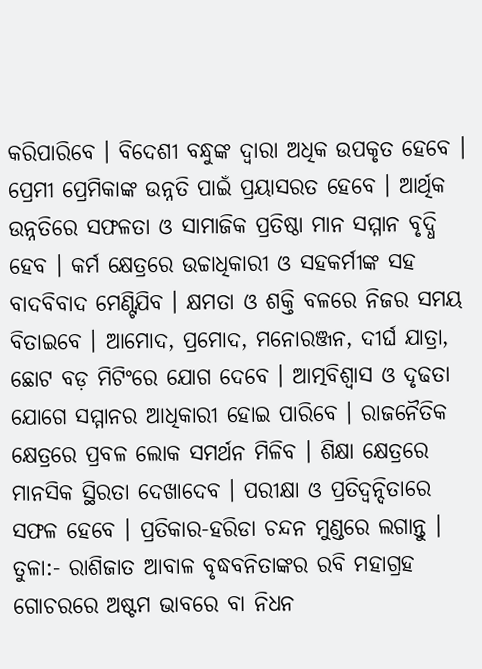କରିପାରିବେ । ବିଦେଶୀ ବନ୍ଧୁଙ୍କ ଦ୍ଵାରା ଅଧିକ ଉପକୃତ ହେବେ । ପ୍ରେମୀ ପ୍ରେମିକାଙ୍କ ଉନ୍ନତି ପାଇଁ ପ୍ରୟାସରତ ହେବେ । ଆର୍ଥିକ ଉନ୍ନତିରେ ସଫଳତା ଓ ସାମାଜିକ ପ୍ରତିଷ୍ଠା ମାନ ସମ୍ମାନ ବୃଦ୍ଧି ହେବ । କର୍ମ କ୍ଷେତ୍ରରେ ଉଚ୍ଚାଧିକାରୀ ଓ ସହକର୍ମୀଙ୍କ ସହ ବାଦବିବାଦ ମେଣ୍ଟିଯିବ । କ୍ଷମତା ଓ ଶକ୍ତି ବଳରେ ନିଜର ସମୟ ବିତାଇବେ । ଆମୋଦ, ପ୍ରମୋଦ, ମନୋରଞ୍ଜନ, ଦୀର୍ଘ ଯାତ୍ରା, ଛୋଟ ବଡ଼ ମିଟିଂରେ ଯୋଗ ଦେବେ । ଆତ୍ମବିଶ୍ଵାସ ଓ ଦୃଢତା ଯୋଗେ ସମ୍ମାନର ଆଧିକାରୀ ହୋଇ ପାରିବେ । ରାଜନୈତିକ କ୍ଷେତ୍ରରେ ପ୍ରବଳ ଲୋକ ସମର୍ଥନ ମିଳିବ । ଶିକ୍ଷା କ୍ଷେତ୍ରରେ ମାନସିକ ସ୍ଥିରତା ଦେଖାଦେବ । ପରୀକ୍ଷା ଓ ପ୍ରତିଦ୍ଵନ୍ଦିତାରେ ସଫଳ ହେବେ । ପ୍ରତିକାର-ହରିଡା ଚନ୍ଦନ ମୁଣ୍ଡରେ ଲଗାନ୍ତୁ ।
ତୁଳା:- ରାଶିଜାତ ଆବାଳ ବୃଦ୍ଧବନିତାଙ୍କର ରବି ମହାଗ୍ରହ ଗୋଚରରେ ଅଷ୍ଟମ ଭାବରେ ବା ନିଧନ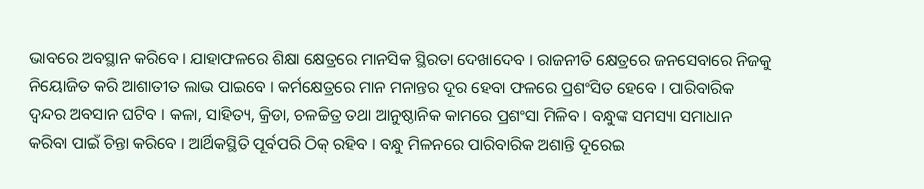ଭାବରେ ଅବସ୍ଥାନ କରିବେ । ଯାହାଫଳରେ ଶିକ୍ଷା କ୍ଷେତ୍ରରେ ମାନସିକ ସ୍ଥିରତା ଦେଖାଦେବ । ରାଜନୀତି କ୍ଷେତ୍ରରେ ଜନସେବାରେ ନିଜକୁ ନିୟୋଜିତ କରି ଆଶାତୀତ ଲାଭ ପାଇବେ । କର୍ମକ୍ଷେତ୍ରରେ ମାନ ମନାନ୍ତର ଦୂର ହେବା ଫଳରେ ପ୍ରଶଂସିତ ହେବେ । ପାରିବାରିକ ଦ୍ଵନ୍ଦର ଅବସାନ ଘଟିବ । କଳା, ସାହିତ୍ୟ, କ୍ରିଡା, ଚଳଚ୍ଚିତ୍ର ତଥା ଆନୁଷ୍ଠାନିକ କାମରେ ପ୍ରଶଂସା ମିଳିବ । ବନ୍ଧୁଙ୍କ ସମସ୍ୟା ସମାଧାନ କରିବା ପାଇଁ ଚିନ୍ତା କରିବେ । ଆର୍ଥିକସ୍ଥିତି ପୂର୍ବପରି ଠିକ୍ ରହିବ । ବନ୍ଧୁ ମିଳନରେ ପାରିବାରିକ ଅଶାନ୍ତି ଦୂରେଇ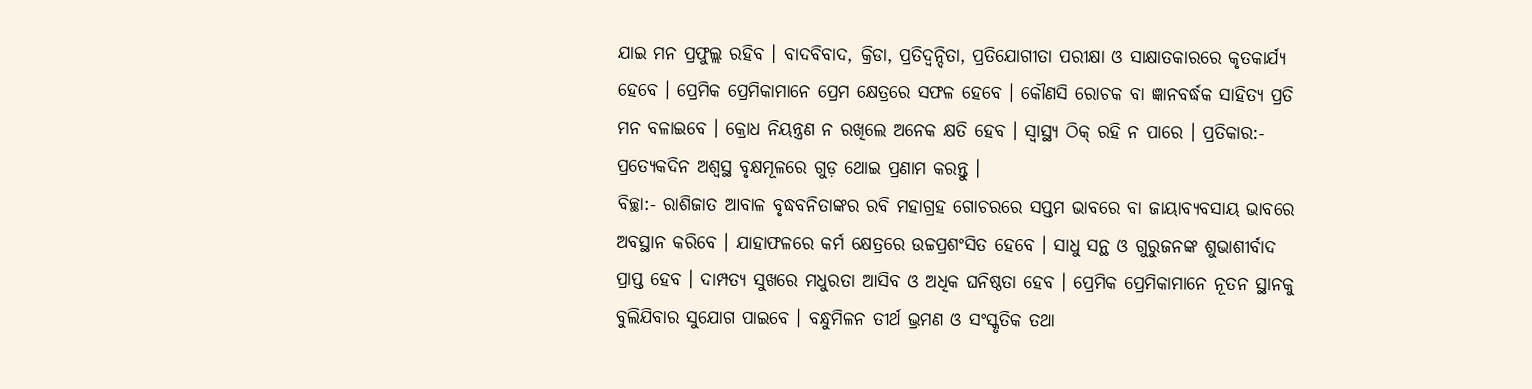ଯାଇ ମନ ପ୍ରଫୁଲ୍ଲ ରହିବ । ବାଦବିବାଦ, କ୍ରିଡା, ପ୍ରତିଦ୍ଵନ୍ଦିତା, ପ୍ରତିଯୋଗୀତା ପରୀକ୍ଷା ଓ ସାକ୍ଷାତକାରରେ କୃତକାର୍ଯ୍ୟ ହେବେ । ପ୍ରେମିକ ପ୍ରେମିକାମାନେ ପ୍ରେମ କ୍ଷେତ୍ରରେ ସଫଳ ହେବେ । କୌଣସି ରୋଚକ ବା ଜ୍ଞାନବର୍ଦ୍ଧକ ସାହିତ୍ୟ ପ୍ରତି ମନ ବଳାଇବେ । କ୍ରୋଧ ନିୟନ୍ତ୍ରଣ ନ ରଖିଲେ ଅନେକ କ୍ଷତି ହେବ । ସ୍ୱାସ୍ଥ୍ୟ ଠିକ୍ ରହି ନ ପାରେ । ପ୍ରତିକାର:- ପ୍ରତ୍ୟେକଦିନ ଅଶ୍ୱସ୍ଥ ବୃକ୍ଷମୂଳରେ ଗୁଡ଼ ଥୋଇ ପ୍ରଣାମ କରନ୍ତୁ ।
ବିଚ୍ଛା:- ରାଶିଜାତ ଆବାଳ ବୃଦ୍ଧବନିତାଙ୍କର ରବି ମହାଗ୍ରହ ଗୋଚରରେ ସପ୍ତମ ଭାବରେ ବା ଜାୟାବ୍ୟବସାୟ ଭାବରେ ଅବସ୍ଥାନ କରିବେ । ଯାହାଫଳରେ କର୍ମ କ୍ଷେତ୍ରରେ ଉଚ୍ଚପ୍ରଶଂସିତ ହେବେ । ସାଧୁ ସନ୍ଥ ଓ ଗୁରୁଜନଙ୍କ ଶୁଭାଶୀର୍ବାଦ ପ୍ରାପ୍ତ ହେବ । ଦାମ୍ପତ୍ୟ ସୁଖରେ ମଧୁରତା ଆସିବ ଓ ଅଧିକ ଘନିଷ୍ଠତା ହେବ । ପ୍ରେମିକ ପ୍ରେମିକାମାନେ ନୂତନ ସ୍ଥାନକୁ ବୁଲିଯିବାର ସୁଯୋଗ ପାଇବେ । ବନ୍ଧୁମିଳନ ତୀର୍ଥ ଭ୍ରମଣ ଓ ସଂସ୍କୃତିକ ତଥା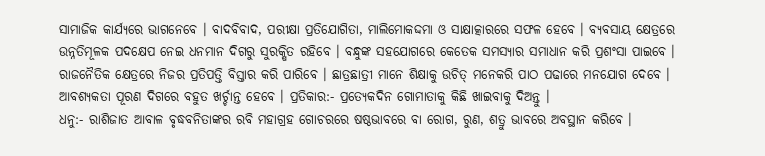ସାମାଜିକ କାର୍ଯ୍ୟରେ ଭାଗନେବେ । ବାଦବିବାଦ, ପରୀକ୍ଷା ପ୍ରତିଯୋଗିତା, ମାଲିମୋକଦ୍ଦମା ଓ ସାକ୍ଷାତ୍କାରରେ ସଫଳ ହେବେ । ବ୍ୟବସାୟ କ୍ଷେତ୍ରରେ ଉନ୍ନତିମୂଳକ ପଦକ୍ଷେପ ନେଇ ଧନମାନ ଦିଗରୁ ସୁରକ୍ଷିତ ରହିବେ । ବନ୍ଧୁଙ୍କ ସହଯୋଗରେ କେତେକ ସମସ୍ୟାର ସମାଧାନ କରି ପ୍ରଶଂସା ପାଇବେ । ରାଜନୈତିକ କ୍ଷେତ୍ରରେ ନିଜର ପ୍ରତିପତ୍ତି ବିସ୍ତାର କରି ପାରିବେ । ଛାତ୍ରଛାତ୍ରୀ ମାନେ ଶିକ୍ଷାକୁ ଉଚିତ୍ ମନେକରି ପାଠ ପଢାରେ ମନଯୋଗ ଦେବେ । ଆବଶ୍ୟକତା ପୂରଣ ଦିଗରେ ବହୁତ ଖର୍ଚ୍ଚାନ୍ତ ହେବେ । ପ୍ରତିକାର:- ପ୍ରତ୍ୟେକଦିନ ଗୋମାତାକୁ କିଛି ଖାଇବାକୁ ଦିଅନ୍ତୁ ।
ଧନୁ:- ରାଶିଜାତ ଆବାଳ ବୃଦ୍ଧବନିତାଙ୍କର ରବି ମହାଗ୍ରହ ଗୋଚରରେ ଷଷ୍ଠଭାବରେ ବା ରୋଗ, ରୁଣ, ଶତ୍ରୁ ଭାବରେ ଅବସ୍ଥାନ କରିବେ ।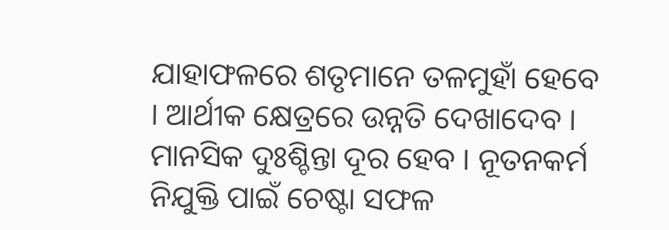ଯାହାଫଳରେ ଶତୃମାନେ ତଳମୁହାଁ ହେବେ । ଆର୍ଥୀକ କ୍ଷେତ୍ରରେ ଉନ୍ନତି ଦେଖାଦେବ । ମାନସିକ ଦୁଃଶ୍ଚିନ୍ତା ଦୂର ହେବ । ନୂତନକର୍ମ ନିଯୁକ୍ତି ପାଇଁ ଚେଷ୍ଟା ସଫଳ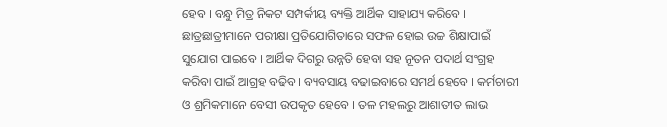ହେବ । ବନ୍ଧୁ ମିତ୍ର ନିକଟ ସମ୍ପର୍କୀୟ ବ୍ୟକ୍ତି ଆର୍ଥିକ ସାହାଯ୍ୟ କରିବେ । ଛାତ୍ରଛାତ୍ରୀମାନେ ପରୀକ୍ଷା ପ୍ରତିଯୋଗିତାରେ ସଫଳ ହୋଇ ଉଚ୍ଚ ଶିକ୍ଷାପାଇଁ ସୁଯୋଗ ପାଇବେ । ଆର୍ଥିକ ଦିଗରୁ ଉନ୍ନତି ହେବା ସହ ନୂତନ ପଦାର୍ଥ ସଂଗ୍ରହ କରିବା ପାଇଁ ଆଗ୍ରହ ବଢିବ । ବ୍ୟବସାୟ ବଢାଇବାରେ ସମର୍ଥ ହେବେ । କର୍ମଚାରୀ ଓ ଶ୍ରମିକମାନେ ବେସୀ ଉପକୃତ ହେବେ । ତଳ ମହଲରୁ ଆଶାତୀତ ଲାଭ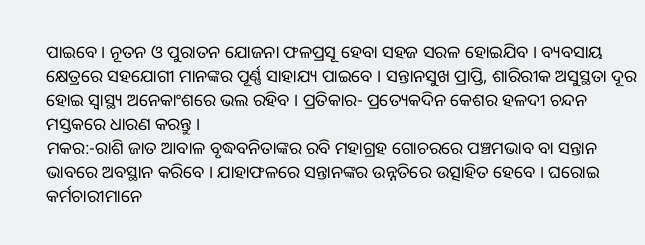ପାଇବେ । ନୂତନ ଓ ପୁରାତନ ଯୋଜନା ଫଳପ୍ରସୂ ହେବା ସହଜ ସରଳ ହୋଇଯିବ । ବ୍ୟବସାୟ କ୍ଷେତ୍ରରେ ସହଯୋଗୀ ମାନଙ୍କର ପୂର୍ଣ୍ଣ ସାହାଯ୍ୟ ପାଇବେ । ସନ୍ତାନସୁଖ ପ୍ରାପ୍ତି, ଶାରିରୀକ ଅସୁସ୍ଥତା ଦୂର ହୋଇ ସ୍ୱାସ୍ଥ୍ୟ ଅନେକାଂଶରେ ଭଲ ରହିବ । ପ୍ରତିକାର- ପ୍ରତ୍ୟେକଦିନ କେଶର ହଳଦୀ ଚନ୍ଦନ ମସ୍ତକରେ ଧାରଣ କରନ୍ତୁ ।
ମକର:-ରାଶି ଜାତ ଆବାଳ ବୃଦ୍ଧବନିତାଙ୍କର ରବି ମହାଗ୍ରହ ଗୋଚରରେ ପଞ୍ଚମଭାବ ବା ସନ୍ତାନ ଭାବରେ ଅବସ୍ଥାନ କରିବେ । ଯାହାଫଳରେ ସନ୍ତାନଙ୍କର ଉନ୍ନତିରେ ଉତ୍ସାହିତ ହେବେ । ଘରୋଇ କର୍ମଚାରୀମାନେ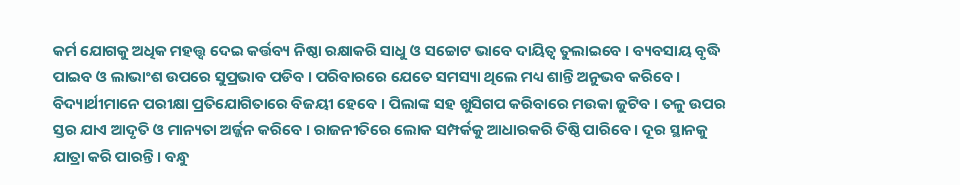କର୍ମ ଯୋଗକୁ ଅଧିକ ମହତ୍ତ୍ୱ ଦେଇ କର୍ତ୍ତବ୍ୟ ନିଷ୍ଠା ରକ୍ଷାକରି ସାଧୁ ଓ ସଚ୍ଚୋଟ ଭାବେ ଦାୟିତ୍ୱ ତୁଲାଇବେ । ବ୍ୟବସାୟ ବୃଦ୍ଧି ପାଇବ ଓ ଲାଭାଂଶ ଉପରେ ସୁପ୍ରଭାବ ପଡିବ । ପରିବାରରେ ଯେତେ ସମସ୍ୟା ଥିଲେ ମଧ୍ୟ ଶାନ୍ତି ଅନୁଭବ କରିବେ । ବିଦ୍ୟାର୍ଥୀମାନେ ପରୀକ୍ଷା ପ୍ରତିଯୋଗିତାରେ ବିଜୟୀ ହେବେ । ପିଲାଙ୍କ ସହ ଖୁସିଗପ କରିବାରେ ମଉକା ଜୁଟିବ । ତଳୁ ଉପର ସ୍ତର ଯାଏ ଆଦୃତି ଓ ମାନ୍ୟତା ଅର୍ଜ୍ଜନ କରିବେ । ରାଜନୀତିରେ ଲୋକ ସମ୍ପର୍କକୁ ଆଧାରକରି ତିଷ୍ଠି ପାରିବେ । ଦୂର ସ୍ଥାନକୁ ଯାତ୍ରା କରି ପାରନ୍ତି । ବନ୍ଧୁ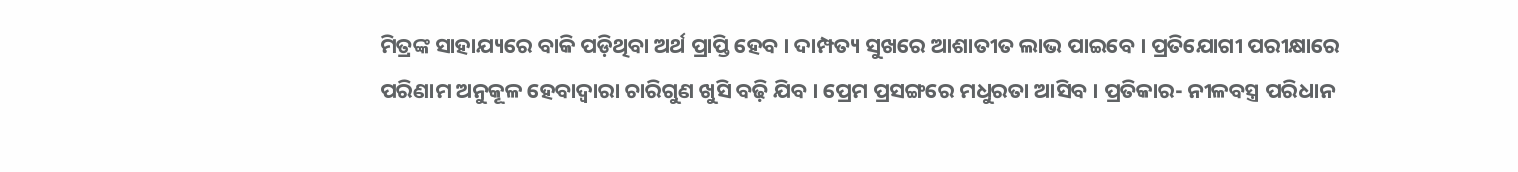ମିତ୍ରଙ୍କ ସାହାଯ୍ୟରେ ବାକି ପଡ଼ିଥିବା ଅର୍ଥ ପ୍ରାପ୍ତି ହେବ । ଦାମ୍ପତ୍ୟ ସୁଖରେ ଆଶାତୀତ ଲାଭ ପାଇବେ । ପ୍ରତିଯୋଗୀ ପରୀକ୍ଷାରେ ପରିଣାମ ଅନୁକୂଳ ହେବାଦ୍ୱାରା ଚାରିଗୁଣ ଖୁସି ବଢ଼ି ଯିବ । ପ୍ରେମ ପ୍ରସଙ୍ଗରେ ମଧୁରତା ଆସିବ । ପ୍ରତିକାର- ନୀଳବସ୍ତ୍ର ପରିଧାନ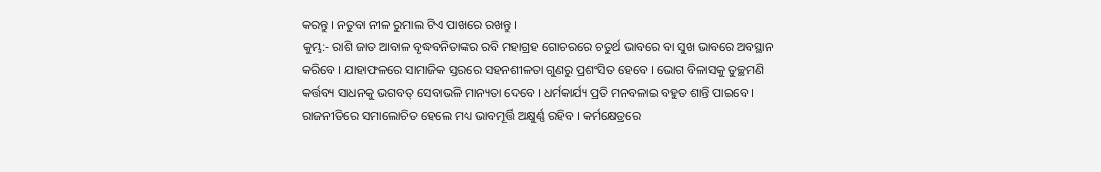କରନ୍ତୁ । ନତୁବା ନୀଳ ରୁମାଲ ଟିଏ ପାଖରେ ରଖନ୍ତୁ ।
କୁମ୍ଭ:- ରାଶି ଜାତ ଆବାଳ ବୃଦ୍ଧବନିତାଙ୍କର ରବି ମହାଗ୍ରହ ଗୋଚରରେ ଚତୁର୍ଥ ଭାବରେ ବା ସୁଖ ଭାବରେ ଅବସ୍ଥାନ କରିବେ । ଯାହାଫଳରେ ସାମାଜିକ ସ୍ତରରେ ସହନଶୀଳତା ଗୁଣରୁ ପ୍ରଶଂସିତ ହେବେ । ଭୋଗ ବିଳାସକୁ ତୁଚ୍ଛମଣି କର୍ତ୍ତବ୍ୟ ସାଧନକୁ ଭଗବତ୍ ସେବାଭଳି ମାନ୍ୟତା ଦେବେ । ଧର୍ମକାର୍ଯ୍ୟ ପ୍ରତି ମନବଳାଇ ବହୁତ ଶାନ୍ତି ପାଇବେ । ରାଜନୀତିରେ ସମାଲୋଚିତ ହେଲେ ମଧ୍ୟ ଭାବମୂର୍ତ୍ତି ଅକ୍ଷୁର୍ଣ୍ଣ ରହିବ । କର୍ମକ୍ଷେତ୍ରରେ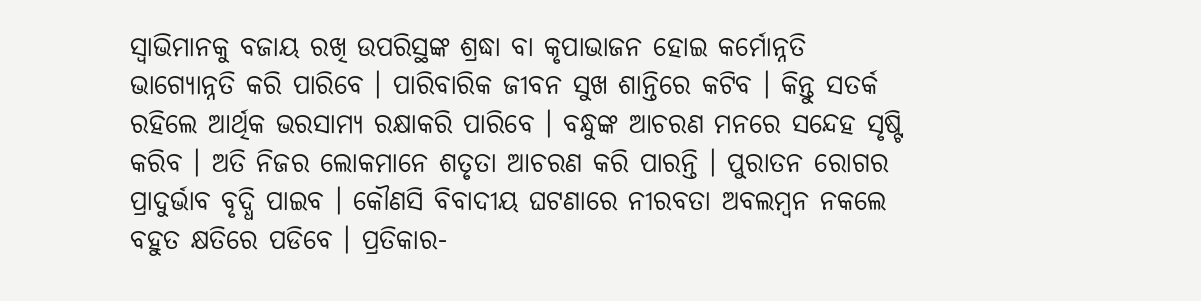ସ୍ଵାଭିମାନକୁ ବଜାୟ ରଖି ଉପରିସ୍ଥଙ୍କ ଶ୍ରଦ୍ଧା ବା କୃପାଭାଜନ ହୋଇ କର୍ମୋନ୍ନତି ଭାଗ୍ୟୋନ୍ନତି କରି ପାରିବେ । ପାରିବାରିକ ଜୀବନ ସୁଖ ଶାନ୍ତିରେ କଟିବ । କିନ୍ତୁ ସତର୍କ ରହିଲେ ଆର୍ଥିକ ଭରସାମ୍ୟ ରକ୍ଷାକରି ପାରିବେ । ବନ୍ଧୁଙ୍କ ଆଚରଣ ମନରେ ସନ୍ଦେହ ସୃଷ୍ଟି କରିବ । ଅତି ନିଜର ଲୋକମାନେ ଶତୃତା ଆଚରଣ କରି ପାରନ୍ତି । ପୁରାତନ ରୋଗର ପ୍ରାଦୁର୍ଭାବ ବୃଦ୍ଧି ପାଇବ । କୌଣସି ବିବାଦୀୟ ଘଟଣାରେ ନୀରବତା ଅବଲମ୍ବନ ନକଲେ ବହୁତ କ୍ଷତିରେ ପଡିବେ । ପ୍ରତିକାର-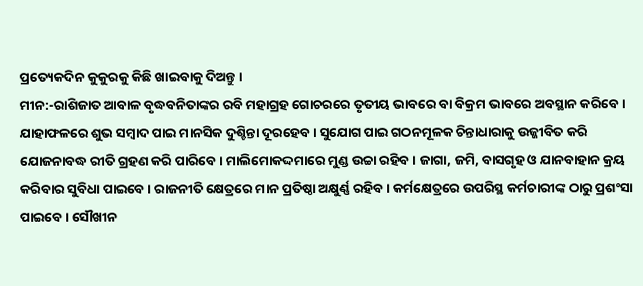ପ୍ରତ୍ୟେକଦିନ କୁକୁରକୁ କିଛି ଖାଇବାକୁ ଦିଅନ୍ତୁ ।
ମୀନ:-ରାଶିଜାତ ଆବାଳ ବୃଦ୍ଧବନିତାଙ୍କର ରବି ମହାଗ୍ରହ ଗୋଚରରେ ତୃତୀୟ ଭାବରେ ବା ବିକ୍ରମ ଭାବରେ ଅବସ୍ଥାନ କରିବେ । ଯାହାଫଳରେ ଶୁଭ ସମ୍ବାଦ ପାଇ ମାନସିକ ଦୁଶ୍ଚିନ୍ତା ଦୂରହେବ । ସୁଯୋଗ ପାଇ ଗଠନମୂଳକ ଚିନ୍ତାଧାରାକୁ ଉଜ୍ଜୀବିତ କରି ଯୋଜନାବଦ୍ଧ ରୀତି ଗ୍ରହଣ କରି ପାରିବେ । ମାଲିମୋକଦ୍ଦମାରେ ମୁଣ୍ଡ ଉଚ୍ଚା ରହିବ । ଜାଗା, ଜମି, ବାସଗୃହ ଓ ଯାନବାହାନ କ୍ରୟ କରିବାର ସୁବିଧା ପାଇବେ । ରାଜନୀତି କ୍ଷେତ୍ରରେ ମାନ ପ୍ରତିଷ୍ଠା ଅକ୍ଷୁର୍ଣ୍ଣ ରହିବ । କର୍ମକ୍ଷେତ୍ରରେ ଉପରିସ୍ଥ କର୍ମଚାରୀଙ୍କ ଠାରୁ ପ୍ରଶଂସା ପାଇବେ । ସୌଖୀନ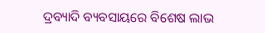ଦ୍ରବ୍ୟାଦି ବ୍ୟବସାୟରେ ବିଶେଷ ଲାଭ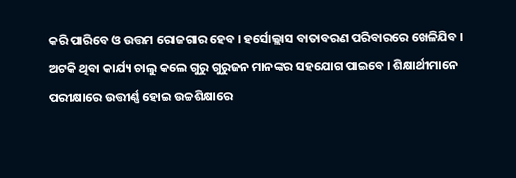କରି ପାରିବେ ଓ ଉତ୍ତମ ରୋଜଗାର ହେବ । ହର୍ସୋଲ୍ଲାସ ବାତାବରଣ ପରିବାରରେ ଖେଳିଯିବ । ଅଟକି ଥିବା କାର୍ଯ୍ୟ ଚାଲୁ କଲେ ଗୁରୁ ଗୁରୁଜନ ମାନଙ୍କର ସହଯୋଗ ପାଇବେ । ଶିକ୍ଷାର୍ଥୀମାନେ ପରୀକ୍ଷାରେ ଉତ୍ତୀର୍ଣ୍ଣ ହୋଇ ଉଚ୍ଚଶିକ୍ଷାରେ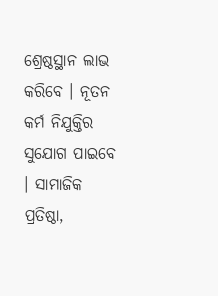ଶ୍ରେଷ୍ଠସ୍ଥାନ ଲାଭ କରିବେ । ନୂତନ କର୍ମ ନିଯୁକ୍ତିର ସୁଯୋଗ ପାଇବେ । ସାମାଜିକ ପ୍ରତିଷ୍ଠା,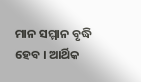ମାନ ସମ୍ମାନ ବୃଦ୍ଧି ହେବ । ଆର୍ଥିକ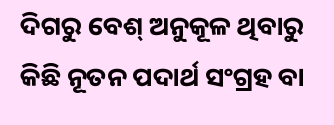ଦିଗରୁ ବେଶ୍ ଅନୁକୂଳ ଥିବାରୁ କିଛି ନୂତନ ପଦାର୍ଥ ସଂଗ୍ରହ ବା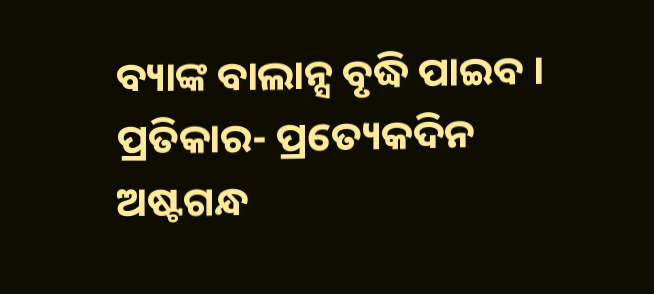ବ୍ୟାଙ୍କ ବାଲାନ୍ସ ବୃଦ୍ଧି ପାଇବ । ପ୍ରତିକାର- ପ୍ରତ୍ୟେକଦିନ ଅଷ୍ଟଗନ୍ଧ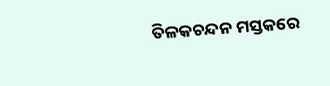ତିଳକଚନ୍ଦନ ମସ୍ତକରେ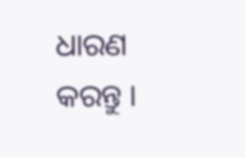ଧାରଣ କରନ୍ତୁ ।